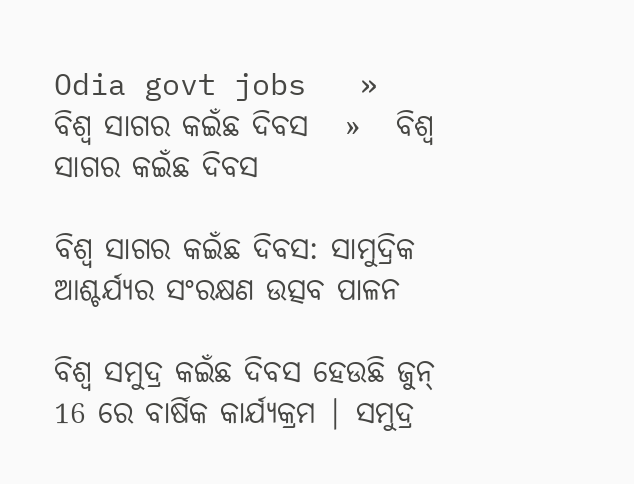Odia govt jobs   »   ବିଶ୍ୱ ସାଗର କଇଁଛ ଦିବସ   »   ବିଶ୍ୱ ସାଗର କଇଁଛ ଦିବସ

ବିଶ୍ୱ ସାଗର କଇଁଛ ଦିବସ: ସାମୁଦ୍ରିକ ଆଶ୍ଚର୍ଯ୍ୟର ସଂରକ୍ଷଣ ଉତ୍ସବ ପାଳନ

ବିଶ୍ୱ ସମୁଦ୍ର କଇଁଛ ଦିବସ ହେଉଛି ଜୁନ୍ 16 ରେ ବାର୍ଷିକ କାର୍ଯ୍ୟକ୍ରମ | ସମୁଦ୍ର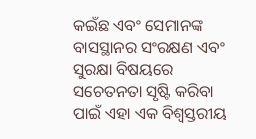କଇଁଛ ଏବଂ ସେମାନଙ୍କ ବାସସ୍ଥାନର ସଂରକ୍ଷଣ ଏବଂ ସୁରକ୍ଷା ବିଷୟରେ ସଚେତନତା ସୃଷ୍ଟି କରିବା ପାଇଁ ଏହା ଏକ ବିଶ୍ୱସ୍ତରୀୟ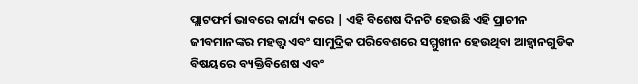ପ୍ଲାଟଫର୍ମ ଭାବରେ କାର୍ଯ୍ୟ କରେ | ଏହି ବିଶେଷ ଦିନଟି ହେଉଛି ଏହି ପ୍ରାଚୀନ ଜୀବମାନଙ୍କର ମହତ୍ତ୍ୱ ଏବଂ ସାମୁଦ୍ରିକ ପରିବେଶରେ ସମ୍ମୁଖୀନ ହେଉଥିବା ଆହ୍ୱାନଗୁଡିକ ବିଷୟରେ ବ୍ୟକ୍ତିବିଶେଷ ଏବଂ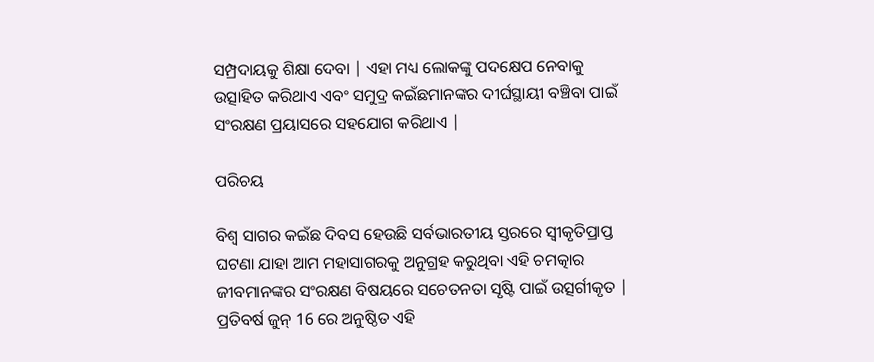ସମ୍ପ୍ରଦାୟକୁ ଶିକ୍ଷା ଦେବା | ଏହା ମଧ୍ୟ ଲୋକଙ୍କୁ ପଦକ୍ଷେପ ନେବାକୁ ଉତ୍ସାହିତ କରିଥାଏ ଏବଂ ସମୁଦ୍ର କଇଁଛମାନଙ୍କର ଦୀର୍ଘସ୍ଥାୟୀ ବଞ୍ଚିବା ପାଇଁ ସଂରକ୍ଷଣ ପ୍ରୟାସରେ ସହଯୋଗ କରିଥାଏ |

ପରିଚୟ

ବିଶ୍ୱ ସାଗର କଇଁଛ ଦିବସ ହେଉଛି ସର୍ବଭାରତୀୟ ସ୍ତରରେ ସ୍ୱୀକୃତିପ୍ରାପ୍ତ ଘଟଣା ଯାହା ଆମ ମହାସାଗରକୁ ଅନୁଗ୍ରହ କରୁଥିବା ଏହି ଚମତ୍କାର ଜୀବମାନଙ୍କର ସଂରକ୍ଷଣ ବିଷୟରେ ସଚେତନତା ସୃଷ୍ଟି ପାଇଁ ଉତ୍ସର୍ଗୀକୃତ | ପ୍ରତିବର୍ଷ ଜୁନ୍ 16 ରେ ଅନୁଷ୍ଠିତ ଏହି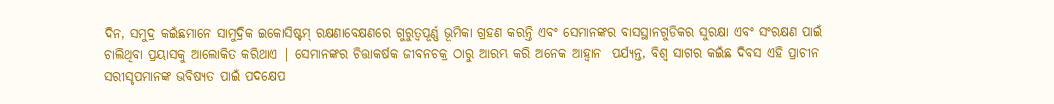ଦିନ, ସମୁଦ୍ର କଇଁଛମାନେ ସାମୁଦ୍ରିକ ଇକୋସିଷ୍ଟମ୍ ରକ୍ଷଣାବେକ୍ଷଣରେ ଗୁରୁତ୍ୱପୂର୍ଣ୍ଣ ଭୂମିକା ଗ୍ରହଣ କରନ୍ତି ଏବଂ ସେମାନଙ୍କର ବାସସ୍ଥାନଗୁଡିକର ସୁରକ୍ଷା ଏବଂ ସଂରକ୍ଷଣ ପାଇଁ ଚାଲିଥିବା ପ୍ରୟାସକୁ ଆଲୋକିତ କରିଥାଏ | ସେମାନଙ୍କର ଚିତ୍ତାକର୍ଷକ ଜୀବନଚକ୍ର ଠାରୁ ଆରମ୍ଭ କରି ଅନେକ ଆହ୍ୱାନ  ପର୍ଯ୍ୟନ୍ତ, ବିଶ୍ୱ ସାଗର କଇଁଛ ଦିବସ ଏହି ପ୍ରାଚୀନ ସରୀସୃପମାନଙ୍କ ଭବିଷ୍ୟତ ପାଇଁ ପଦକ୍ଷେପ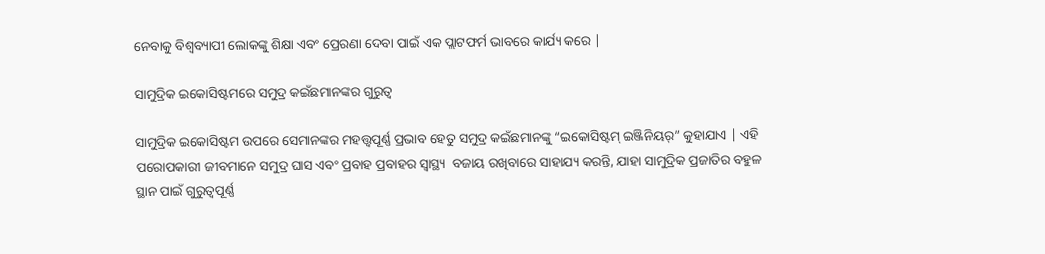ନେବାକୁ ବିଶ୍ୱବ୍ୟାପୀ ଲୋକଙ୍କୁ ଶିକ୍ଷା ଏବଂ ପ୍ରେରଣା ଦେବା ପାଇଁ ଏକ ପ୍ଲାଟଫର୍ମ ଭାବରେ କାର୍ଯ୍ୟ କରେ |

ସାମୁଦ୍ରିକ ଇକୋସିଷ୍ଟମରେ ସମୁଦ୍ର କଇଁଛମାନଙ୍କର ଗୁରୁତ୍ୱ

ସାମୁଦ୍ରିକ ଇକୋସିଷ୍ଟମ ଉପରେ ସେମାନଙ୍କର ମହତ୍ତ୍ୱପୂର୍ଣ୍ଣ ପ୍ରଭାବ ହେତୁ ସମୁଦ୍ର କଇଁଛମାନଙ୍କୁ “ଇକୋସିଷ୍ଟମ୍ ଇଞ୍ଜିନିୟର୍” କୁହାଯାଏ | ଏହି ପରୋପକାରୀ ଜୀବମାନେ ସମୁଦ୍ର ଘାସ ଏବଂ ପ୍ରବାହ ପ୍ରବାହର ସ୍ୱାସ୍ଥ୍ୟ  ବଜାୟ ରଖିବାରେ ସାହାଯ୍ୟ କରନ୍ତି, ଯାହା ସାମୁଦ୍ରିକ ପ୍ରଜାତିର ବହୁଳ ସ୍ଥାନ ପାଇଁ ଗୁରୁତ୍ୱପୂର୍ଣ୍ଣ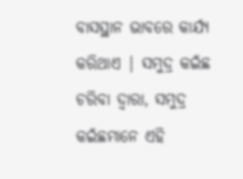ବାସସ୍ଥାନ ଭାବରେ କାର୍ଯ୍ୟ କରିଥାଏ | ସମୁଦ୍ର କଇଁଛ ଚରିବା ଦ୍ୱାରା, ସମୁଦ୍ର କଇଁଛମାନେ ଏହି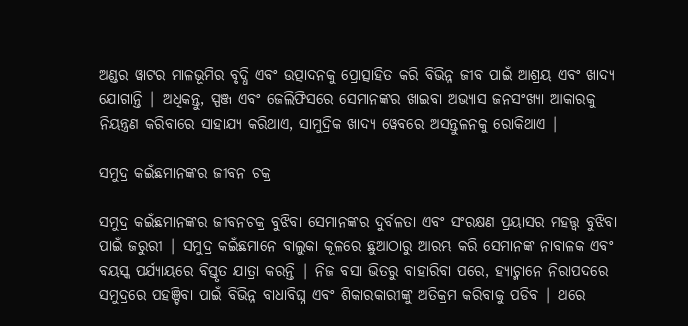ଅଣ୍ଡର ୱାଟର ମାଳଭୂମିର ବୃଦ୍ଧି ଏବଂ ଉତ୍ପାଦନକୁ ପ୍ରୋତ୍ସାହିତ କରି ବିଭିନ୍ନ ଜୀବ ପାଇଁ ଆଶ୍ରୟ ଏବଂ ଖାଦ୍ୟ ଯୋଗାନ୍ତି | ଅଧିକନ୍ତୁ, ସ୍ପଞ୍ଜ ଏବଂ ଜେଲିଫିସରେ ସେମାନଙ୍କର ଖାଇବା ଅଭ୍ୟାସ ଜନସଂଖ୍ୟା ଆକାରକୁ ନିୟନ୍ତ୍ରଣ କରିବାରେ ସାହାଯ୍ୟ କରିଥାଏ, ସାମୁଦ୍ରିକ ଖାଦ୍ୟ ୱେବରେ ଅସନ୍ତୁଳନକୁ ରୋକିଥାଏ |

ସମୁଦ୍ର କଇଁଛମାନଙ୍କର ଜୀବନ ଚକ୍ର

ସମୁଦ୍ର କଇଁଛମାନଙ୍କର ଜୀବନଚକ୍ର ବୁଝିବା ସେମାନଙ୍କର ଦୁର୍ବଳତା ଏବଂ ସଂରକ୍ଷଣ ପ୍ରୟାସର ମହତ୍ତ୍ୱ ବୁଝିବା ପାଇଁ ଜରୁରୀ | ସମୁଦ୍ର କଇଁଛମାନେ ବାଲୁକା କୂଳରେ ଛୁଆଠାରୁ ଆରମ୍ଭ କରି ସେମାନଙ୍କ ନାବାଳକ ଏବଂ ବୟସ୍କ ପର୍ଯ୍ୟାୟରେ ବିସ୍ତୃତ ଯାତ୍ରା କରନ୍ତି | ନିଜ ବସା ଭିତରୁ ବାହାରିବା ପରେ, ହ୍ୟାଚ୍ମାନେ ନିରାପଦରେ ସମୁଦ୍ରରେ ପହଞ୍ଚିବା ପାଇଁ ବିଭିନ୍ନ ବାଧାବିଘ୍ନ ଏବଂ ଶିକାରକାରୀଙ୍କୁ ଅତିକ୍ରମ କରିବାକୁ ପଡିବ | ଥରେ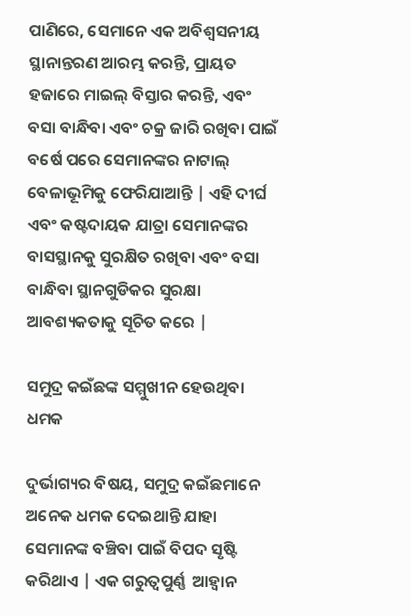ପାଣିରେ, ସେମାନେ ଏକ ଅବିଶ୍ୱସନୀୟ ସ୍ଥାନାନ୍ତରଣ ଆରମ୍ଭ କରନ୍ତି, ପ୍ରାୟତ ହଜାରେ ମାଇଲ୍ ବିସ୍ତାର କରନ୍ତି, ଏବଂ ବସା ବାନ୍ଧିବା ଏବଂ ଚକ୍ର ଜାରି ରଖିବା ପାଇଁ ବର୍ଷେ ପରେ ସେମାନଙ୍କର ନାଟାଲ୍ ବେଳାଭୂମିକୁ ଫେରିଯାଆନ୍ତି | ଏହି ଦୀର୍ଘ ଏବଂ କଷ୍ଟଦାୟକ ଯାତ୍ରା ସେମାନଙ୍କର ବାସସ୍ଥାନକୁ ସୁରକ୍ଷିତ ରଖିବା ଏବଂ ବସା ବାନ୍ଧିବା ସ୍ଥାନଗୁଡିକର ସୁରକ୍ଷା ଆବଶ୍ୟକତାକୁ ସୂଚିତ କରେ |

ସମୁଦ୍ର କଇଁଛଙ୍କ ସମ୍ମୁଖୀନ ହେଉଥିବା ଧମକ

ଦୁର୍ଭାଗ୍ୟର ବିଷୟ, ସମୁଦ୍ର କଇଁଛମାନେ ଅନେକ ଧମକ ଦେଇଥାନ୍ତି ଯାହା ସେମାନଙ୍କ ବଞ୍ଚିବା ପାଇଁ ବିପଦ ସୃଷ୍ଟି କରିଥାଏ | ଏକ ଗରୁତ୍ବପୁର୍ଣ୍ଣ  ଆହ୍ୱାନ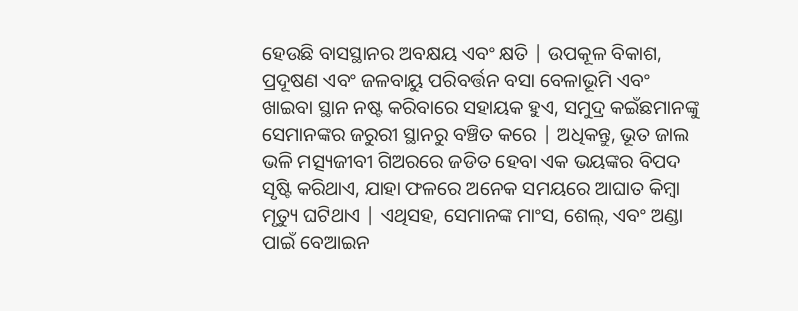ହେଉଛି ବାସସ୍ଥାନର ଅବକ୍ଷୟ ଏବଂ କ୍ଷତି | ଉପକୂଳ ବିକାଶ, ପ୍ରଦୂଷଣ ଏବଂ ଜଳବାୟୁ ପରିବର୍ତ୍ତନ ବସା ବେଳାଭୂମି ଏବଂ ଖାଇବା ସ୍ଥାନ ନଷ୍ଟ କରିବାରେ ସହାୟକ ହୁଏ, ସମୁଦ୍ର କଇଁଛମାନଙ୍କୁ ସେମାନଙ୍କର ଜରୁରୀ ସ୍ଥାନରୁ ବଞ୍ଚିତ କରେ | ଅଧିକନ୍ତୁ, ଭୂତ ଜାଲ ଭଳି ମତ୍ସ୍ୟଜୀବୀ ଗିଅରରେ ଜଡିତ ହେବା ଏକ ଭୟଙ୍କର ବିପଦ ସୃଷ୍ଟି କରିଥାଏ, ଯାହା ଫଳରେ ଅନେକ ସମୟରେ ଆଘାତ କିମ୍ବା ମୃତ୍ୟୁ ଘଟିଥାଏ | ଏଥିସହ, ସେମାନଙ୍କ ମାଂସ, ଶେଲ୍, ଏବଂ ଅଣ୍ଡା ପାଇଁ ବେଆଇନ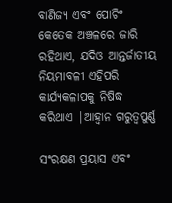ବାଣିଜ୍ୟ ଏବଂ ପୋଚିଂ କେତେକ ଅଞ୍ଚଳରେ ଜାରି ରହିଥାଏ, ଯଦିଓ ଆନ୍ତର୍ଜାତୀୟ ନିୟମାବଳୀ ଏହିପରି କାର୍ଯ୍ୟକଳାପକୁ ନିଷିଦ୍ଧ କରିଥାଏ |ଆହ୍ୱାନ ଗରୁତ୍ବପୁର୍ଣ୍ଣ

ସଂରକ୍ଷଣ ପ୍ରୟାସ ଏବଂ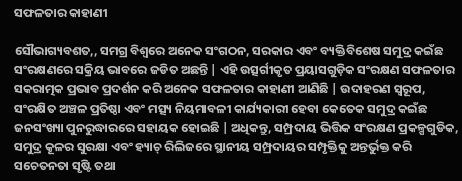ସଫଳତାର କାହାଣୀ

ସୌଭାଗ୍ୟବଶତ,, ସମଗ୍ର ବିଶ୍ୱରେ ଅନେକ ସଂଗଠନ, ସରକାର ଏବଂ ବ୍ୟକ୍ତିବିଶେଷ ସମୁଦ୍ର କଇଁଛ ସଂରକ୍ଷଣରେ ସକ୍ରିୟ ଭାବରେ ଜଡିତ ଅଛନ୍ତି | ଏହି ଉତ୍ସର୍ଗୀକୃତ ପ୍ରୟାସଗୁଡ଼ିକ ସଂରକ୍ଷଣ ସଫଳତାର ସକରାତ୍ମକ ପ୍ରଭାବ ପ୍ରଦର୍ଶନ କରି ଅନେକ ସଫଳତାର କାହାଣୀ ଆଣିଛି | ଉଦାହରଣ ସ୍ୱରୂପ, ସଂରକ୍ଷିତ ଅଞ୍ଚଳ ପ୍ରତିଷ୍ଠା ଏବଂ ମତ୍ସ୍ୟ ନିୟମାବଳୀ କାର୍ଯ୍ୟକାରୀ ହେବା କେତେକ ସମୁଦ୍ର କଇଁଛ ଜନସଂଖ୍ୟା ପୁନରୁଦ୍ଧାରରେ ସହାୟକ ହୋଇଛି | ଅଧିକନ୍ତୁ, ସମ୍ପ୍ରଦାୟ ଭିତ୍ତିକ ସଂରକ୍ଷଣ ପ୍ରକଳ୍ପଗୁଡିକ, ସମୁଦ୍ର କୂଳର ସୁରକ୍ଷା ଏବଂ ହ୍ୟାଚ୍ ରିଲିଜରେ ସ୍ଥାନୀୟ ସମ୍ପ୍ରଦାୟର ସମ୍ପୃକ୍ତିକୁ ଅନ୍ତର୍ଭୁକ୍ତ କରି ସଚେତନତା ସୃଷ୍ଟି ତଥା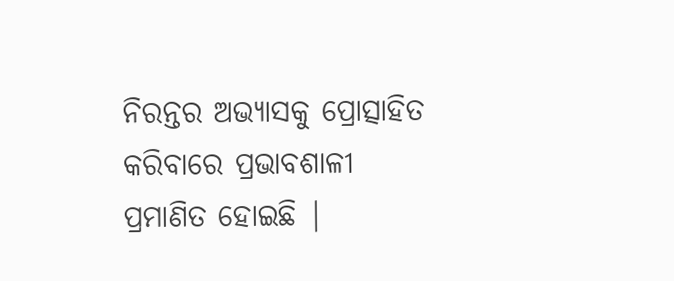ନିରନ୍ତର ଅଭ୍ୟାସକୁ ପ୍ରୋତ୍ସାହିତ କରିବାରେ ପ୍ରଭାବଶାଳୀ ପ୍ରମାଣିତ ହୋଇଛି |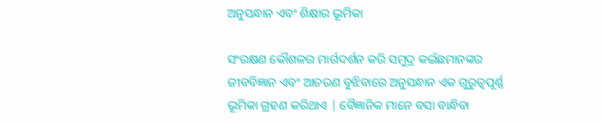ଅନୁସନ୍ଧାନ ଏବଂ ଶିକ୍ଷାର ଭୂମିକା

ସଂରକ୍ଷଣ କୌଶଳର ମାର୍ଗଦର୍ଶନ କରି ସମୁଦ୍ର କଇଁଛମାନଙ୍କର ଜୀବବିଜ୍ଞାନ ଏବଂ ଆଚରଣ ବୁଝିବାରେ ଅନୁସନ୍ଧାନ ଏକ ଗୁରୁତ୍ୱପୂର୍ଣ୍ଣ ଭୂମିକା ଗ୍ରହଣ କରିଥାଏ | ବୈଜ୍ଞାନିକ ମାନେ ବସା ବାନ୍ଧିବା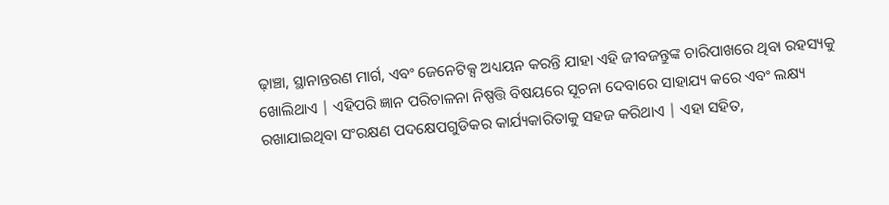ଢ଼ାଞ୍ଚା, ସ୍ଥାନାନ୍ତରଣ ମାର୍ଗ, ଏବଂ ଜେନେଟିକ୍ସ ଅଧ୍ୟୟନ କରନ୍ତି ଯାହା ଏହି ଜୀବଜନ୍ତୁଙ୍କ ଚାରିପାଖରେ ଥିବା ରହସ୍ୟକୁ ଖୋଲିଥାଏ | ଏହିପରି ଜ୍ଞାନ ପରିଚାଳନା ନିଷ୍ପତ୍ତି ବିଷୟରେ ସୂଚନା ଦେବାରେ ସାହାଯ୍ୟ କରେ ଏବଂ ଲକ୍ଷ୍ୟ ରଖାଯାଇଥିବା ସଂରକ୍ଷଣ ପଦକ୍ଷେପଗୁଡିକର କାର୍ଯ୍ୟକାରିତାକୁ ସହଜ କରିଥାଏ | ଏହା ସହିତ,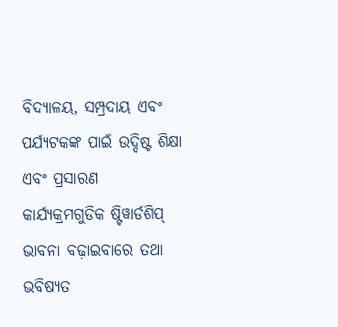ବିଦ୍ୟାଳୟ, ସମ୍ପ୍ରଦାୟ ଏବଂ ପର୍ଯ୍ୟଟକଙ୍କ ପାଇଁ ଉଦ୍ଦିଷ୍ଟ ଶିକ୍ଷା ଏବଂ ପ୍ରସାରଣ କାର୍ଯ୍ୟକ୍ରମଗୁଡିକ ଷ୍ଟିୱାର୍ଡଶିପ୍ ଭାବନା ବଢ଼ାଇବାରେ ତଥା ଭବିଷ୍ୟତ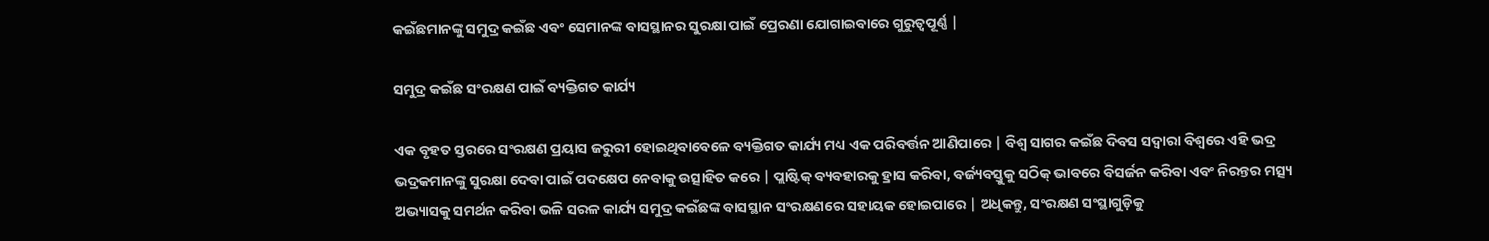କଇଁଛମାନଙ୍କୁ ସମୁଦ୍ର କଇଁଛ ଏବଂ ସେମାନଙ୍କ ବାସସ୍ଥାନର ସୁରକ୍ଷା ପାଇଁ ପ୍ରେରଣା ଯୋଗାଇବାରେ ଗୁରୁତ୍ୱପୂର୍ଣ୍ଣ |

ସମୁଦ୍ର କଇଁଛ ସଂରକ୍ଷଣ ପାଇଁ ବ୍ୟକ୍ତିଗତ କାର୍ଯ୍ୟ

ଏକ ବୃହତ ସ୍ତରରେ ସଂରକ୍ଷଣ ପ୍ରୟାସ ଜରୁରୀ ହୋଇଥିବାବେଳେ ବ୍ୟକ୍ତିଗତ କାର୍ଯ୍ୟ ମଧ୍ୟ ଏକ ପରିବର୍ତ୍ତନ ଆଣିପାରେ | ବିଶ୍ୱ ସାଗର କଇଁଛ ଦିବସ ସଦ୍ୱାରା ବିଶ୍ୱରେ ଏହି ଭଦ୍ର ଭଦ୍ରକମାନଙ୍କୁ ସୁରକ୍ଷା ଦେବା ପାଇଁ ପଦକ୍ଷେପ ନେବାକୁ ଉତ୍ସାହିତ କରେ | ପ୍ଲାଷ୍ଟିକ୍ ବ୍ୟବହାରକୁ ହ୍ରାସ କରିବା, ବର୍ଜ୍ୟବସ୍ତୁକୁ ସଠିକ୍ ଭାବରେ ବିସର୍ଜନ କରିବା ଏବଂ ନିରନ୍ତର ମତ୍ସ୍ୟ ଅଭ୍ୟାସକୁ ସମର୍ଥନ କରିବା ଭଳି ସରଳ କାର୍ଯ୍ୟ ସମୁଦ୍ର କଇଁଛଙ୍କ ବାସସ୍ଥାନ ସଂରକ୍ଷଣରେ ସହାୟକ ହୋଇପାରେ | ଅଧିକନ୍ତୁ, ସଂରକ୍ଷଣ ସଂସ୍ଥାଗୁଡ଼ିକୁ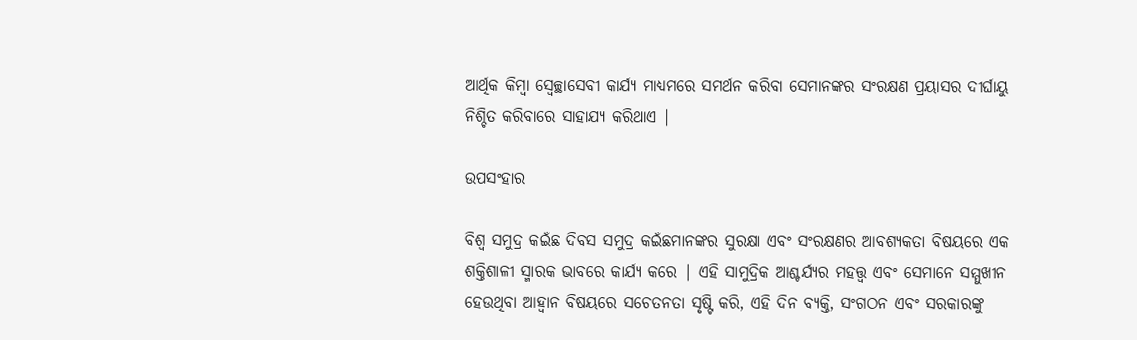ଆର୍ଥିକ କିମ୍ବା ସ୍ବେଚ୍ଛାସେବୀ କାର୍ଯ୍ୟ ମାଧ୍ୟମରେ ସମର୍ଥନ କରିବା ସେମାନଙ୍କର ସଂରକ୍ଷଣ ପ୍ରୟାସର ଦୀର୍ଘାୟୁ ନିଶ୍ଚିତ କରିବାରେ ସାହାଯ୍ୟ କରିଥାଏ |

ଉପସଂହାର

ବିଶ୍ୱ ସମୁଦ୍ର କଇଁଛ ଦିବସ ସମୁଦ୍ର କଇଁଛମାନଙ୍କର ସୁରକ୍ଷା ଏବଂ ସଂରକ୍ଷଣର ଆବଶ୍ୟକତା ବିଷୟରେ ଏକ ଶକ୍ତିଶାଳୀ ସ୍ମାରକ ଭାବରେ କାର୍ଯ୍ୟ କରେ | ଏହି ସାମୁଦ୍ରିକ ଆଶ୍ଚର୍ଯ୍ୟର ମହତ୍ତ୍ୱ ଏବଂ ସେମାନେ ସମ୍ମୁଖୀନ ହେଉଥିବା ଆହ୍ୱାନ ବିଷୟରେ ସଚେତନତା ସୃଷ୍ଟି କରି, ଏହି ଦିନ ବ୍ୟକ୍ତି, ସଂଗଠନ ଏବଂ ସରକାରଙ୍କୁ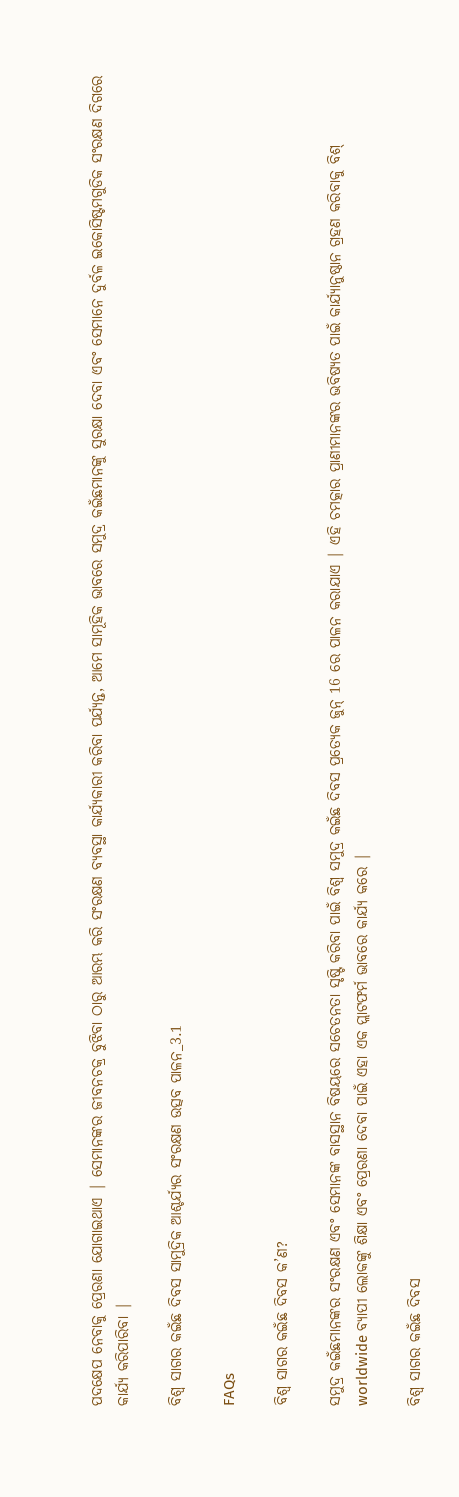ପଦକ୍ଷେପ ନେବାକୁ ପ୍ରେରଣା ଯୋଗାଇଥାଏ | ସେମାନଙ୍କର ଜୀବନଚକ୍ର ବୁଝିବା ଠାରୁ ଆରମ୍ଭ କରି ସଂରକ୍ଷଣ ବ୍ୟବସ୍ଥା କାର୍ଯ୍ୟକାରୀ କରିବା ପର୍ଯ୍ୟନ୍ତ, ଆମେ ସାମୂହିକ ଭାବରେ ସମୁଦ୍ର କଇଁଛମାନଙ୍କୁ ସୁରକ୍ଷା ଦେବା ଏବଂ ସେମାନେ ଦୁର୍ବଳ ଇକୋସିଷ୍ଟମଗୁଡିକ ସଂରକ୍ଷଣ ଦିଗରେ କାର୍ଯ୍ୟ କରିପାରିବା |

ବିଶ୍ୱ ସାଗର କଇଁଛ ଦିବସ ସାମୁଦ୍ରିକ ଆଶ୍ଚର୍ଯ୍ୟର ସଂରକ୍ଷଣ ଉତ୍ସବ ପାଳନ_3.1

FAQs

ବିଶ୍ୱ ସାଗର କଇଁଛ ଦିବସ କ’ଣ?

ସମୁଦ୍ର କଇଁଛମାନଙ୍କର ସଂରକ୍ଷଣ ଏବଂ ସେମାନଙ୍କ ବାସସ୍ଥାନ ବିଷୟରେ ସଚେତନତା ସୃଷ୍ଟି କରିବା ପାଇଁ ବିଶ୍ୱ ସମୁଦ୍ର କଇଁଛ ଦିବସ ପ୍ରତ୍ୟେକ ଜୁନ୍ 16 ରେ ପାଳନ କରାଯାଏ | ଏହି ଚମତ୍କାର ପ୍ରାଣୀମାନଙ୍କର ଭବିଷ୍ୟତ ପାଇଁ କାର୍ଯ୍ୟାନୁଷ୍ଠାନ ଗ୍ରହଣ କରିବାକୁ ବିଶ୍ worldwide ବ୍ୟାପୀ ଲୋକଙ୍କୁ ଶିକ୍ଷା ଏବଂ ପ୍ରେରଣା ଦେବା ପାଇଁ ଏହା ଏକ ପ୍ଲାଟଫର୍ମ ଭାବରେ କାର୍ଯ୍ୟ କରେ |

ବିଶ୍ୱ ସାଗର କଇଁଛ ଦିବସ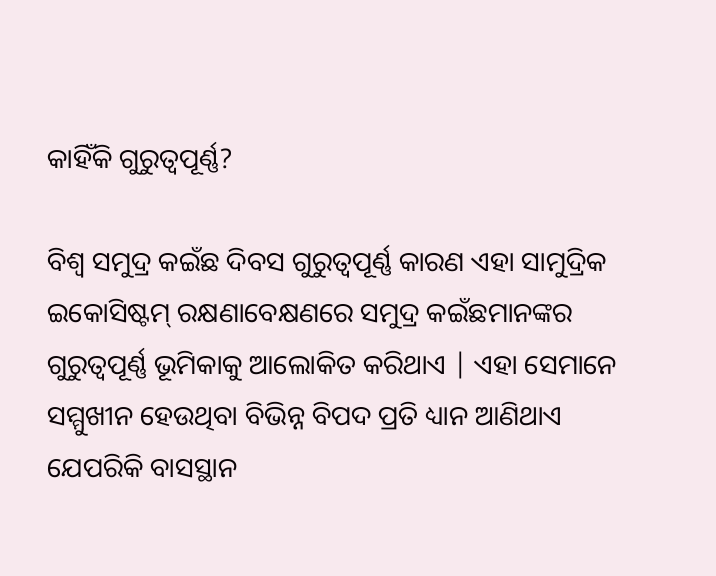କାହିଁକି ଗୁରୁତ୍ୱପୂର୍ଣ୍ଣ?

ବିଶ୍ୱ ସମୁଦ୍ର କଇଁଛ ଦିବସ ଗୁରୁତ୍ୱପୂର୍ଣ୍ଣ କାରଣ ଏହା ସାମୁଦ୍ରିକ ଇକୋସିଷ୍ଟମ୍ ରକ୍ଷଣାବେକ୍ଷଣରେ ସମୁଦ୍ର କଇଁଛମାନଙ୍କର ଗୁରୁତ୍ୱପୂର୍ଣ୍ଣ ଭୂମିକାକୁ ଆଲୋକିତ କରିଥାଏ | ଏହା ସେମାନେ ସମ୍ମୁଖୀନ ହେଉଥିବା ବିଭିନ୍ନ ବିପଦ ପ୍ରତି ଧ୍ୟାନ ଆଣିଥାଏ ଯେପରିକି ବାସସ୍ଥାନ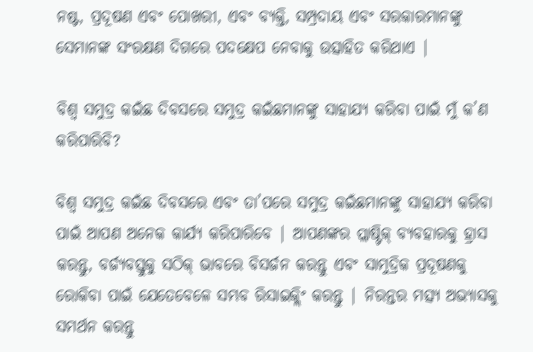ନଷ୍ଟ, ପ୍ରଦୂଷଣ ଏବଂ ପୋଖରୀ, ଏବଂ ବ୍ୟକ୍ତି, ସମ୍ପ୍ରଦାୟ ଏବଂ ସରକାରମାନଙ୍କୁ ସେମାନଙ୍କ ସଂରକ୍ଷଣ ଦିଗରେ ପଦକ୍ଷେପ ନେବାକୁ ଉତ୍ସାହିତ କରିଥାଏ |

ବିଶ୍ୱ ସମୁଦ୍ର କଇଁଛ ଦିବସରେ ସମୁଦ୍ର କଇଁଛମାନଙ୍କୁ ସାହାଯ୍ୟ କରିବା ପାଇଁ ମୁଁ କ’ଣ କରିପାରିବି?

ବିଶ୍ୱ ସମୁଦ୍ର କଇଁଛ ଦିବସରେ ଏବଂ ତା’ପରେ ସମୁଦ୍ର କଇଁଛମାନଙ୍କୁ ସାହାଯ୍ୟ କରିବା ପାଇଁ ଆପଣ ଅନେକ କାର୍ଯ୍ୟ କରିପାରିବେ | ଆପଣଙ୍କର ପ୍ଲାଷ୍ଟିକ୍ ବ୍ୟବହାରକୁ ହ୍ରାସ କରନ୍ତୁ, ବର୍ଜ୍ୟବସ୍ତୁକୁ ସଠିକ୍ ଭାବରେ ବିସର୍ଜନ କରନ୍ତୁ ଏବଂ ସାମୁଦ୍ରିକ ପ୍ରଦୂଷଣକୁ ରୋକିବା ପାଇଁ ଯେତେବେଳେ ସମ୍ଭବ ରିସାଇକ୍ଲିଂ କରନ୍ତୁ | ନିରନ୍ତର ମତ୍ସ୍ୟ ଅଭ୍ୟାସକୁ ସମର୍ଥନ କରନ୍ତୁ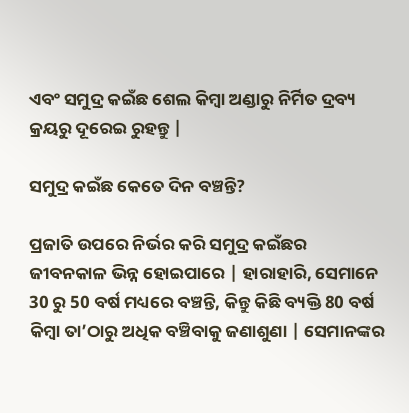ଏବଂ ସମୁଦ୍ର କଇଁଛ ଶେଲ କିମ୍ବା ଅଣ୍ଡାରୁ ନିର୍ମିତ ଦ୍ରବ୍ୟ କ୍ରୟରୁ ଦୂରେଇ ରୁହନ୍ତୁ |

ସମୁଦ୍ର କଇଁଛ କେତେ ଦିନ ବଞ୍ଚନ୍ତି?

ପ୍ରଜାତି ଉପରେ ନିର୍ଭର କରି ସମୁଦ୍ର କଇଁଛର ଜୀବନକାଳ ଭିନ୍ନ ହୋଇପାରେ | ହାରାହାରି, ସେମାନେ 30 ରୁ 50 ବର୍ଷ ମଧ୍ୟରେ ବଞ୍ଚନ୍ତି, କିନ୍ତୁ କିଛି ବ୍ୟକ୍ତି 80 ବର୍ଷ କିମ୍ବା ତା’ଠାରୁ ଅଧିକ ବଞ୍ଚିବାକୁ ଜଣାଶୁଣା | ସେମାନଙ୍କର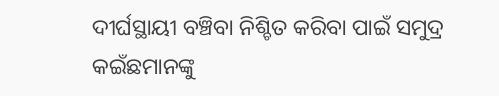ଦୀର୍ଘସ୍ଥାୟୀ ବଞ୍ଚିବା ନିଶ୍ଚିତ କରିବା ପାଇଁ ସମୁଦ୍ର କଇଁଛମାନଙ୍କୁ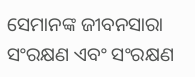ସେମାନଙ୍କ ଜୀବନସାରା ସଂରକ୍ଷଣ ଏବଂ ସଂରକ୍ଷଣ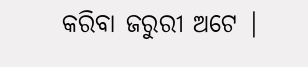କରିବା ଜରୁରୀ ଅଟେ |